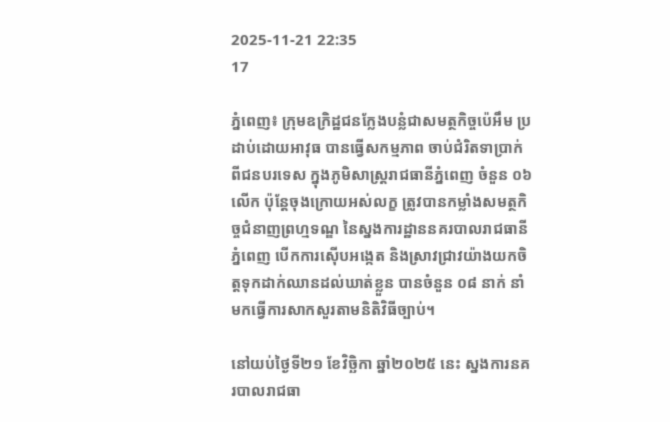2025-11-21 22:35
17

ភ្នំពេញ៖ ក្រុមឧក្រិដ្ឋជនក្លែងបន្លំជាសមត្ថកិច្ចប៉េអឹម ប្រដាប់ដោយអាវុធ បានធ្វើសកម្មភាព ចាប់ជំរិតទាប្រាក់ ពីជនបរទេស ក្នុងភូមិសាស្ត្ររាជធានីភ្នំពេញ ចំនួន ០៦ លើក ប៉ុន្តែចុងក្រោយអស់លក្ខ ត្រូវបានកម្លាំងសមត្ថកិច្ចជំនាញព្រហ្មទណ្ឌ នៃស្នងការដ្ឋាននគរបាលរាជធានីភ្នំពេញ បើកការស៊ើបអង្កេត និងស្រាវជ្រាវយ៉ាងយកចិត្តទុកដាក់ឈានដល់ឃាត់ខ្លួន បានចំនួន ០៨ នាក់ នាំមកធ្វើការសាកសួរតាមនិតិវិធីច្បាប់។

នៅយប់ថ្ងៃទី២១ ខែវិច្ឆិកា ឆ្នាំ២០២៥ នេះ ស្នងការនគរបាលរាជធា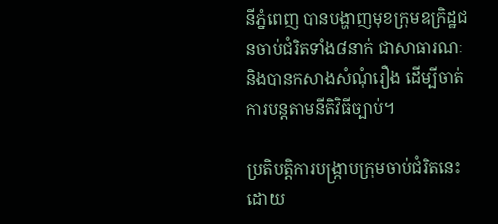នីភ្នំពេញ បានបង្ហាញមុខក្រុមឧក្រិដ្ឋជនចាប់ជំរិតទាំង៨នាក់ ជាសាធារណៈ និងបានកសាងសំណុំរឿង ដើម្បីចាត់ការបន្តតាមនីតិវិធីច្បាប់។

ប្រតិបត្តិការបង្ក្រាបក្រុមចាប់ជំរិតនេះ ដោយ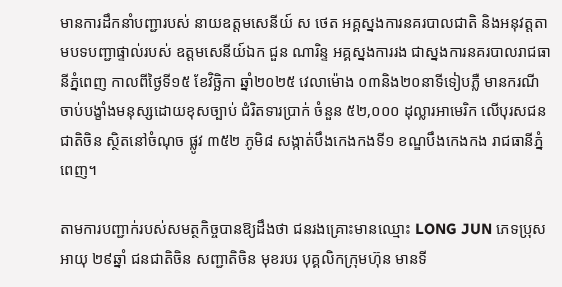មានការដឹកនាំបញ្ជារបស់ នាយឧត្តមសេនីយ៍ ស ថេត អគ្គស្នងការនគរបាលជាតិ និងអនុវត្តតាមបទបញ្ជាផ្ទាល់របស់ ឧត្តមសេនីយ៍ឯក ជួន ណារិន្ទ អគ្គស្នងការរង ជាស្នងការនគរបាលរាជធានីភ្នំពេញ កាលពីថ្ងៃទី១៥ ខែវិច្ឆិកា ឆ្នាំ២០២៥ វេលាម៉ោង ០៣និង២០នាទីទៀបភ្លឺ មានករណី ចាប់បង្ខាំងមនុស្សដោយខុសច្បាប់ ជំរិតទារប្រាក់ ចំនួន ៥២,០០០ ដុល្លារអាមេរិក លើបុរសជនជាតិចិន ស្ថិតនៅចំណុច ផ្លូវ ៣៥២ ភូមិ៨ សង្កាត់បឹងកេងកងទី១ ខណ្ឌបឹងកេងកង រាជធានីភ្នំពេញ។

តាមការបញ្ជាក់របស់សមត្ថកិច្ចបានឱ្យដឹងថា ជនរងគ្រោះមានឈ្មោះ LONG JUN ភេទប្រុស អាយុ ២៩ឆ្នាំ ជនជាតិចិន សញ្ជាតិចិន មុខរបរ បុគ្គលិកក្រុមហ៊ុន មានទី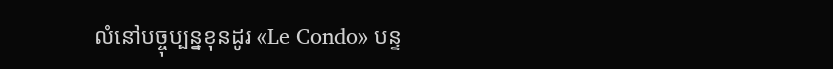លំនៅបច្ចុប្បន្នខុនដូរ «Le Condo» បន្ទ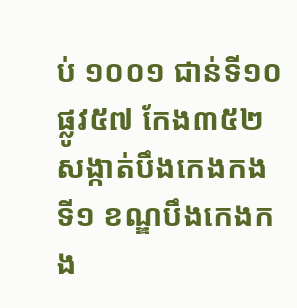ប់ ១០០១ ជាន់ទី១០ ផ្លូវ៥៧ កែង៣៥២ សង្កាត់បឹងកេងកងទី១ ខណ្ឌបឹងកេងកង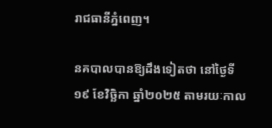រាជធានីភ្នំពេញ។

នគបាលបានឱ្យដឹងទៀតថា នៅថ្ងៃទី១៩ ខែវិច្ឆិកា ឆ្នាំ២០២៥ តាមរយៈកាល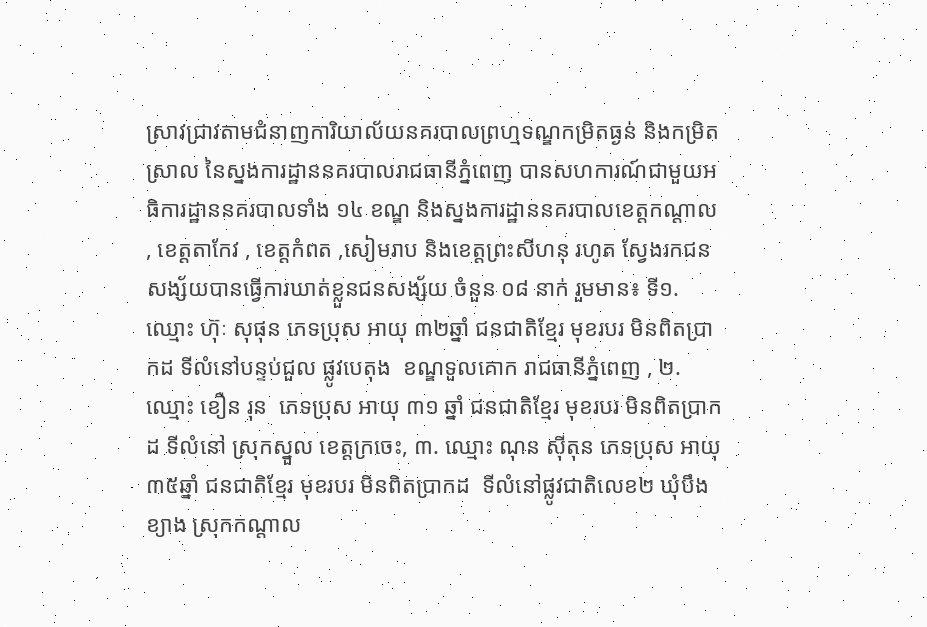ស្រាវជ្រាវតាមជំនាញការិយាល័យនគរបាលព្រហ្មទណ្ឌកម្រិតធ្ងន់ និងកម្រិតស្រាល នៃស្នងការដ្ឋាននគរបាលរាជធានីភ្នំពេញ បានសហការណ៍ជាមួយអធិការដ្ឋាននគរបាលទាំង ១៤ ខណ្ឌ និងស្នងការដ្ឋាននគរបាលខេត្តកណ្ដាល , ខេត្តតាកែវ , ខេត្តកំពត ,សៀមរាប និងខេត្តព្រះសីហនុ រហូត ស្វែងរកជនសង្ស័យបានធ្វើការឃាត់ខ្លួនជនសង្ស័យ ចំនួន ០៨ នាក់ រួមមាន៖ ទី១. ឈ្មោះ ហ៊ុៈ សុផុន ភេទប្រុស អាយុ ៣២ឆ្នាំ ជនជាតិខ្មែរ មុខរបរ មិនពិតប្រាកដ ទីលំនៅបន្ទប់ជួល ផ្លូវបេតុង  ខណ្ឌទួលគោក រាជធានីភ្នំពេញ , ២. ឈ្មោះ ខឿន រុន  ភេទប្រុស អាយុ ៣១ ឆ្នាំ ជនជាតិខ្មែរ មុខរបរ មិនពិតប្រាកដ ទីលំនៅ ស្រុកស្នួល ខេត្តក្រចេះ, ៣. ឈ្មោះ ណុន ស៊ីតុន ភេទប្រុស អាយុ ៣៥ឆ្នាំ ជនជាតិខ្មែរ មុខរបរ មិនពិតប្រាកដ  ទីលំនៅផ្លូវជាតិលេខ២ ឃុំបឹងខ្យាង ស្រុកកណ្ដាល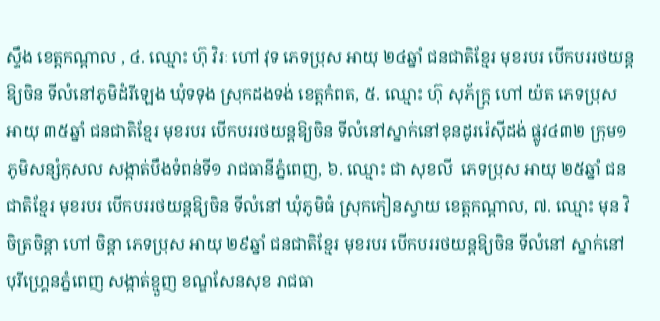ស្ទឹង ខេត្តកណ្ដាល , ៤. ឈ្មោះ ហ៊ុ វិរៈ ហៅ វុទ ភេទប្រុស អាយុ ២៤ឆ្នាំ ជនជាតិខ្មែរ មុខរបរ បើកបររថយន្តឱ្យចិន ទីលំនៅភូមិដំរីឡេង ឃុំទទុង ស្រុកដងទង់ ខេត្តកំពត, ៥. ឈ្មោះ ហ៊ុ សុភ័ក្រ្ត ហៅ យ៉ត ភេទប្រុស អាយុ ៣៥ឆ្នាំ ជនជាតិខ្មែរ មុខរបរ បើកបររថយន្តឱ្យចិន ទីលំនៅស្នាក់នៅខុនដូររ៉េស៊ីដង់ ផ្លូវ៤៣២ ក្រុម១ ភូមិសន្សំកុសល សង្កាត់បឹងទំពន់ទី១ រាជធានីភ្នំពេញ, ៦. ឈ្មោះ ជា សុខលី  ភេទប្រុស អាយុ ២៥ឆ្នាំ ជនជាតិខ្មែរ មុខរបរ បើកបររថយន្តឱ្យចិន ទីលំនៅ ឃុំភូមិធំ ស្រុកកៀនស្វាយ ខេត្តកណ្តាល, ៧. ឈ្មោះ មុន វិចិត្រចិន្ដា ហៅ ចិន្ដា ភេទប្រុស អាយុ ២៩ឆ្នាំ ជនជាតិខ្មែរ មុខរបរ បើកបររថយន្តឱ្យចិន ទីលំនៅ ស្នាក់នៅបុរីហ្គ្រេនភ្នំពេញ សង្កាត់ខ្មួញ ខណ្ឌសែនសុខ រាជធា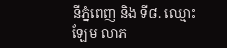នីភ្នំពេញ និង ទី៨. ឈ្មោះ ឡែម លាភ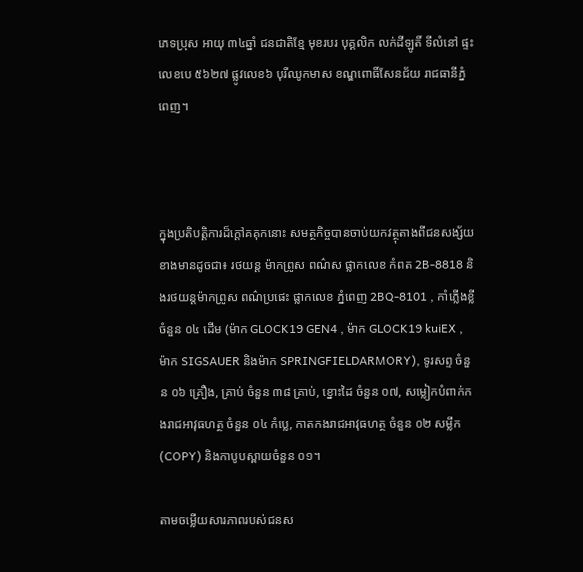ភេទប្រុស អាយុ ៣៤ឆ្នាំ ជនជាតិខ្មែ មុខរបរ បុគ្គលិក លក់ដីឡូតិ៍ ទីលំនៅ ផ្ទះលេខបេ ៥៦២៧ ផ្លូវលេខ៦ បុរីឈូកមាស ខណ្ឌពោធិ៍សែនជ័យ រាជធានីភ្នំពេញ។



ក្នុងប្រតិបត្តិការដ៏ក្តៅគគុកនោះ សមត្ថកិច្ចបានចាប់យកវត្ថុតាងពីជនសង្ស័យខាងមានដូចជា៖ រថយន្ត ម៉ាកព្រូស ពណ៌ស ផ្លាកលេខ កំពត 2B-8818 និងរថយន្តម៉ាកព្រូស ពណ៌ប្រផេះ ផ្លាកលេខ ភ្នំពេញ 2BQ-8101 , កាំភ្លើងខ្លី ចំនួន ០៤ ដើម (ម៉ាក GLOCK19 GEN4 , ម៉ាក GLOCK19 kuiEX , ម៉ាក SIGSAUER និងម៉ាក SPRINGFIELDARMORY), ទូរសព្ទ ចំនួន ០៦ គ្រឿង, គ្រាប់ ចំនួន ៣៨ គ្រាប់, ខ្នោះដៃ ចំនួន ០៧, សម្លៀកបំពាក់កងរាជអាវុធហត្ថ ចំនួន ០៤ កំប្លេ, កាតកងរាជអាវុធហត្ថ ចំនួន ០២ សម្លឹក (COPY) និងកាបូបស្ពាយចំនួន ០១។

តាមចម្លើយសារភាពរបស់ជនស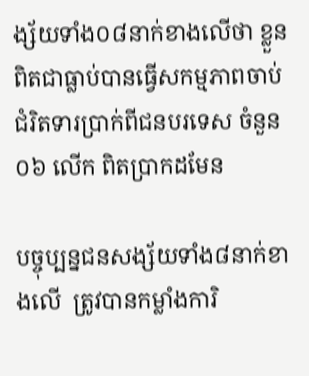ង្ស័យទាំង០៨នាក់ខាងលើថា ខ្លួនពិតជាធ្លាប់បានធ្វើសកម្មភាពចាប់ជំរិតទារប្រាក់ពីជនបរទេស ចំនួន ០៦ លើក ពិតប្រាកដមែន

បច្ចុប្បន្នជនសង្ស័យទាំង៨នាក់ខាងលើ  ត្រូវបានកម្លាំងការិ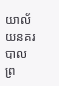យាល័យនគរបាលព្រ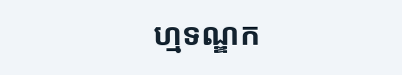ហ្មទណ្ឌក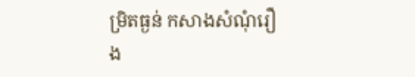ម្រិតធ្ងន់ កសាងសំណុំរឿង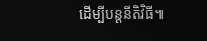ដើម្បីបន្តនីតិវិធី៕